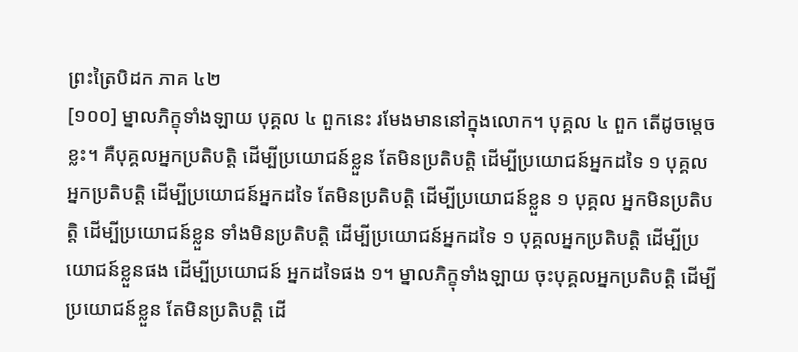ព្រះត្រៃបិដក ភាគ ៤២
[១០០] ម្នាលភិក្ខុទាំងឡាយ បុគ្គល ៤ ពួកនេះ រមែងមាននៅក្នុងលោក។ បុគ្គល ៤ ពួក តើដូចម្តេចខ្លះ។ គឺបុគ្គលអ្នកប្រតិបត្តិ ដើម្បីប្រយោជន៍ខ្លួន តែមិនប្រតិបត្តិ ដើម្បីប្រយោជន៍អ្នកដទៃ ១ បុគ្គលអ្នកប្រតិបត្តិ ដើម្បីប្រយោជន៍អ្នកដទៃ តែមិនប្រតិបត្តិ ដើម្បីប្រយោជន៍ខ្លួន ១ បុគ្គល អ្នកមិនប្រតិបត្តិ ដើម្បីប្រយោជន៍ខ្លួន ទាំងមិនប្រតិបត្តិ ដើម្បីប្រយោជន៍អ្នកដទៃ ១ បុគ្គលអ្នកប្រតិបត្តិ ដើម្បីប្រយោជន៍ខ្លួនផង ដើម្បីប្រយោជន៍ អ្នកដទៃផង ១។ ម្នាលភិក្ខុទាំងឡាយ ចុះបុគ្គលអ្នកប្រតិបត្តិ ដើម្បីប្រយោជន៍ខ្លួន តែមិនប្រតិបត្តិ ដើ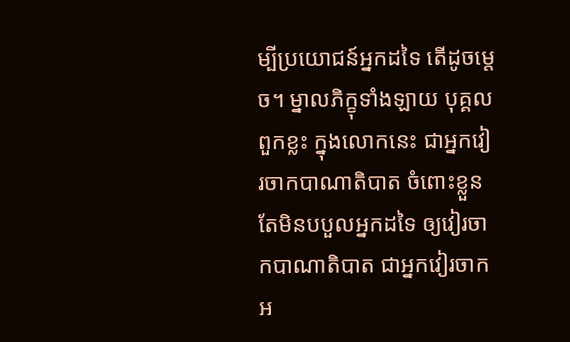ម្បីប្រយោជន៍អ្នកដទៃ តើដូចម្តេច។ ម្នាលភិក្ខុទាំងឡាយ បុគ្គលពួកខ្លះ ក្នុងលោកនេះ ជាអ្នកវៀរចាកបាណាតិបាត ចំពោះខ្លួន តែមិនបបួលអ្នកដទៃ ឲ្យវៀរចាកបាណាតិបាត ជាអ្នកវៀរចាកអ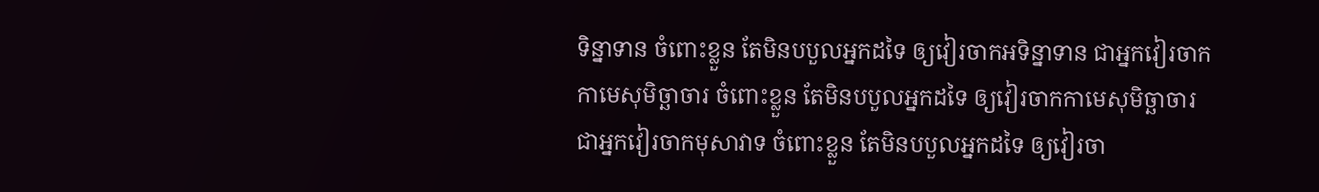ទិន្នាទាន ចំពោះខ្លួន តែមិនបបួលអ្នកដទៃ ឲ្យវៀរចាកអទិន្នាទាន ជាអ្នកវៀរចាកកាមេសុមិច្ឆាចារ ចំពោះខ្លួន តែមិនបបួលអ្នកដទៃ ឲ្យវៀរចាកកាមេសុមិច្ឆាចារ ជាអ្នកវៀរចាកមុសាវាទ ចំពោះខ្លួន តែមិនបបួលអ្នកដទៃ ឲ្យវៀរចា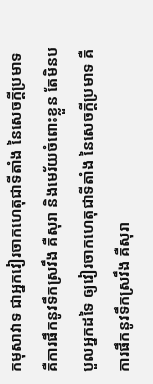កមុសាវាទ ជាអ្នកវៀរចាកហេតុជាទីតាំង នៃសេចក្តីប្រមាទ គឺការផឹកនូវទឹកស្រវឹង គឺសុរា និងមេរ័យចំពោះខ្លួន តែមិនបបួលអ្នកដទៃ ឲ្យវៀរចាកហេតុជាទីតាំង នៃសេចក្តីប្រមាទ គឺការផឹកនូវទឹកស្រវឹង គឺសុរា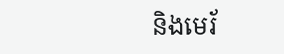និងមេរ័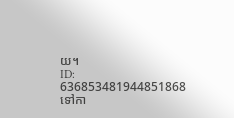យ។
ID: 636853481944851868
ទៅកា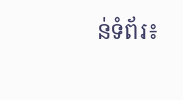ន់ទំព័រ៖